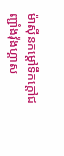ម៉ាស៊ីនកម្តៅទឹកក្តៅជញ្ជាំងវ៉ុងហ្គាស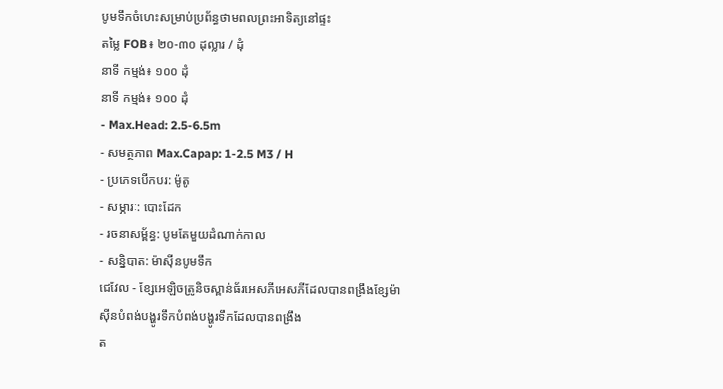បូមទឹកចំហេះសម្រាប់ប្រព័ន្ធថាមពលព្រះអាទិត្យនៅផ្ទះ
តម្លៃ FOB៖ ២០-៣០ ដុល្លារ / ដុំ
នាទី កម្មង់៖ ១០០ ដុំ
នាទី កម្មង់៖ ១០០ ដុំ
- Max.Head: 2.5-6.5m
- សមត្ថភាព Max.Capap: 1-2.5 M3 / H
- ប្រភេទបើកបរ: ម៉ូតូ
- សម្ភារៈ: បោះដែក
- រចនាសម្ព័ន្ធ: បូមតែមួយដំណាក់កាល
- សន្និបាត: ម៉ាស៊ីនបូមទឹក
ជេវែល - ខ្សែអេឡិចត្រូនិចស្ពាន់ធ័រអេសភីអេសភីដែលបានពង្រឹងខ្សែម៉ាស៊ីនបំពង់បង្ហូរទឹកបំពង់បង្ហូរទឹកដែលបានពង្រឹង
ត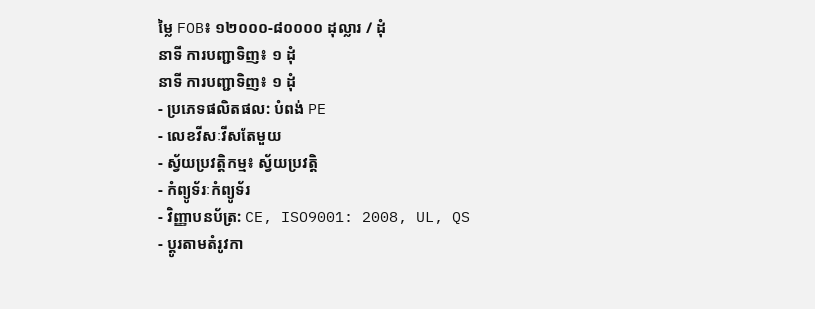ម្លៃ FOB៖ ១២០០០-៨០០០០ ដុល្លារ / ដុំ
នាទី ការបញ្ជាទិញ៖ ១ ដុំ
នាទី ការបញ្ជាទិញ៖ ១ ដុំ
- ប្រភេទផលិតផល: បំពង់ PE
- លេខវីសៈវីសតែមួយ
- ស្វ័យប្រវត្តិកម្ម៖ ស្វ័យប្រវត្តិ
- កំព្យូទ័រៈកំព្យូទ័រ
- វិញ្ញាបនប័ត្រ: CE, ISO9001: 2008, UL, QS
- ប្តូរតាមតំរូវកា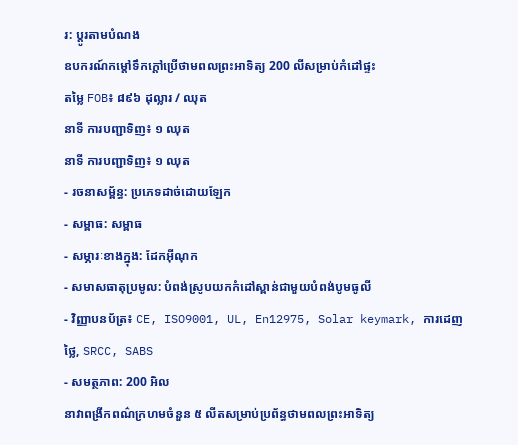រ: ប្តូរតាមបំណង
ឧបករណ៍កម្តៅទឹកក្តៅប្រើថាមពលព្រះអាទិត្យ 200 លីសម្រាប់កំដៅផ្ទះ
តម្លៃ FOB៖ ៨៩៦ ដុល្លារ / ឈុត
នាទី ការបញ្ជាទិញ៖ ១ ឈុត
នាទី ការបញ្ជាទិញ៖ ១ ឈុត
- រចនាសម្ព័ន្ធ: ប្រភេទដាច់ដោយឡែក
- សម្ពាធ: សម្ពាធ
- សម្ភារៈខាងក្នុង: ដែកអ៊ីណុក
- សមាសធាតុប្រមូល: បំពង់ស្រូបយកកំដៅស្ពាន់ជាមួយបំពង់បូមធូលី
- វិញ្ញាបនប័ត្រ៖ CE, ISO9001, UL, En12975, Solar keymark, ការដេញថ្លៃ, SRCC, SABS
- សមត្ថភាព: 200 អិល
នាវាពង្រីកពណ៌ក្រហមចំនួន ៥ លីតសម្រាប់ប្រព័ន្ធថាមពលព្រះអាទិត្យ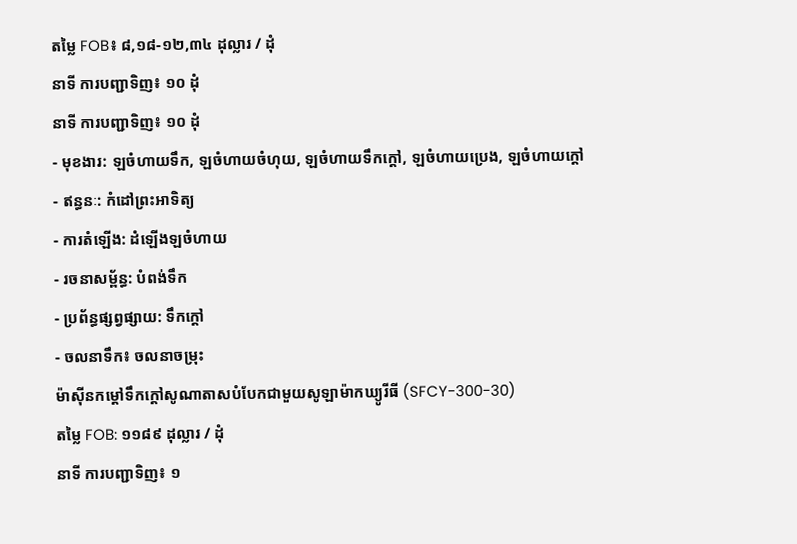តម្លៃ FOB៖ ៨,១៨-១២,៣៤ ដុល្លារ / ដុំ
នាទី ការបញ្ជាទិញ៖ ១០ ដុំ
នាទី ការបញ្ជាទិញ៖ ១០ ដុំ
- មុខងារ: ឡចំហាយទឹក, ឡចំហាយចំហុយ, ឡចំហាយទឹកក្តៅ, ឡចំហាយប្រេង, ឡចំហាយក្តៅ
- ឥន្ធនៈ: កំដៅព្រះអាទិត្យ
- ការតំឡើង: ដំឡើងឡចំហាយ
- រចនាសម្ព័ន្ធ: បំពង់ទឹក
- ប្រព័ន្ធផ្សព្វផ្សាយ: ទឹកក្តៅ
- ចលនាទឹក៖ ចលនាចម្រុះ
ម៉ាស៊ីនកម្តៅទឹកក្តៅសូណាតាសបំបែកជាមួយសូឡាម៉ាកឃ្យូរីធី (SFCY-300-30)
តម្លៃ FOB: ១១៨៩ ដុល្លារ / ដុំ
នាទី ការបញ្ជាទិញ៖ ១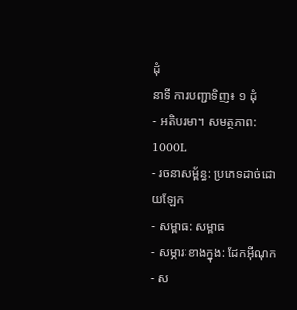ដុំ
នាទី ការបញ្ជាទិញ៖ ១ ដុំ
- អតិបរមា។ សមត្ថភាព: 1000L
- រចនាសម្ព័ន្ធ: ប្រភេទដាច់ដោយឡែក
- សម្ពាធ: សម្ពាធ
- សម្ភារៈខាងក្នុង: ដែកអ៊ីណុក
- ស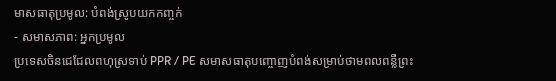មាសធាតុប្រមូល: បំពង់ស្រូបយកកញ្ចក់
- សមាសភាព: អ្នកប្រមូល
ប្រទេសចិនជេជែលពហុស្រទាប់ PPR / PE សមាសធាតុបញ្ចោញបំពង់សម្រាប់ថាមពលពន្លឺព្រះ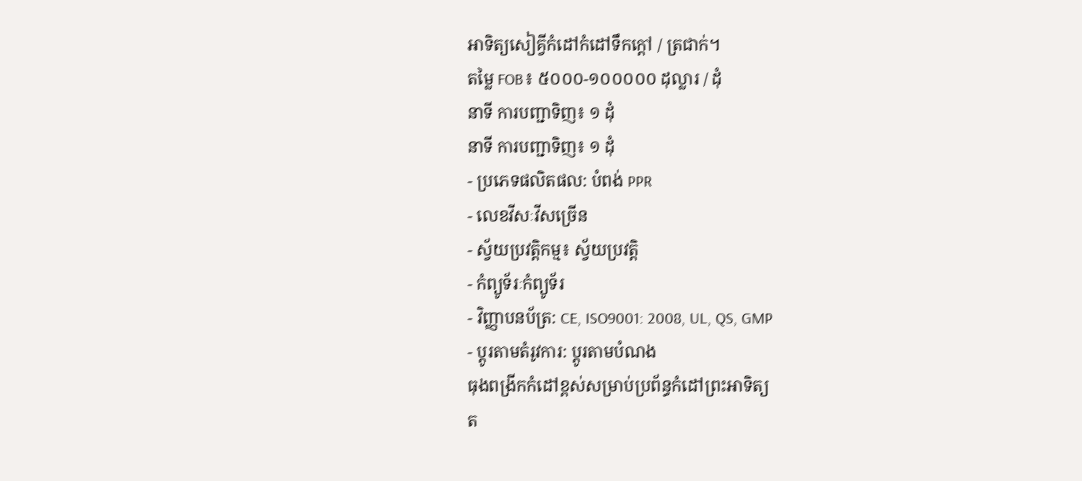អាទិត្យសៀគ្វីកំដៅកំដៅទឹកក្តៅ / ត្រជាក់។
តម្លៃ FOB៖ ៥០០០-១០០០០០ ដុល្លារ / ដុំ
នាទី ការបញ្ជាទិញ៖ ១ ដុំ
នាទី ការបញ្ជាទិញ៖ ១ ដុំ
- ប្រភេទផលិតផល: បំពង់ PPR
- លេខវីសៈវីសច្រើន
- ស្វ័យប្រវត្តិកម្ម៖ ស្វ័យប្រវត្តិ
- កំព្យូទ័រៈកំព្យូទ័រ
- វិញ្ញាបនប័ត្រ: CE, ISO9001: 2008, UL, QS, GMP
- ប្តូរតាមតំរូវការ: ប្តូរតាមបំណង
ធុងពង្រីកកំដៅខ្ពស់សម្រាប់ប្រព័ន្ធកំដៅព្រះអាទិត្យ
ត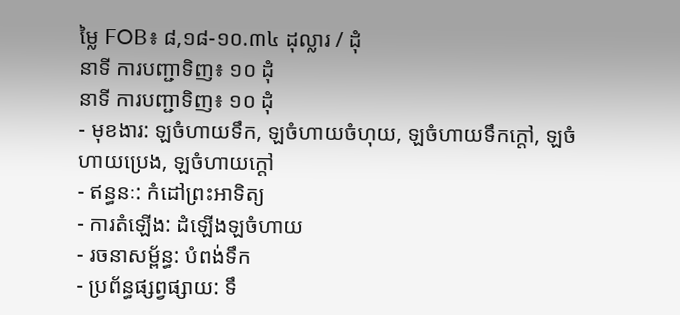ម្លៃ FOB៖ ៨,១៨-១០.៣៤ ដុល្លារ / ដុំ
នាទី ការបញ្ជាទិញ៖ ១០ ដុំ
នាទី ការបញ្ជាទិញ៖ ១០ ដុំ
- មុខងារ: ឡចំហាយទឹក, ឡចំហាយចំហុយ, ឡចំហាយទឹកក្តៅ, ឡចំហាយប្រេង, ឡចំហាយក្តៅ
- ឥន្ធនៈ: កំដៅព្រះអាទិត្យ
- ការតំឡើង: ដំឡើងឡចំហាយ
- រចនាសម្ព័ន្ធ: បំពង់ទឹក
- ប្រព័ន្ធផ្សព្វផ្សាយ: ទឹ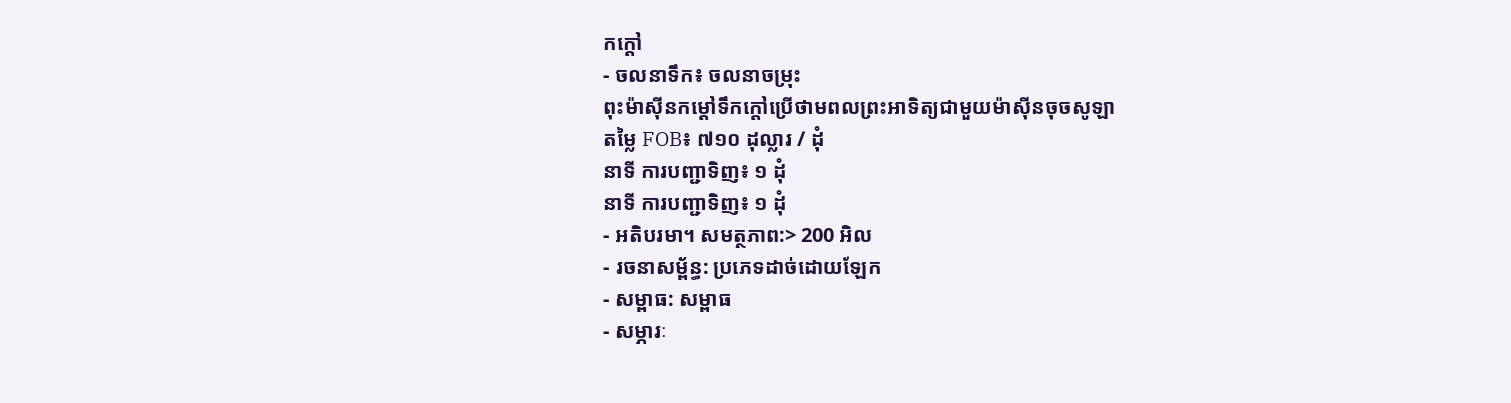កក្តៅ
- ចលនាទឹក៖ ចលនាចម្រុះ
ពុះម៉ាស៊ីនកម្តៅទឹកក្តៅប្រើថាមពលព្រះអាទិត្យជាមួយម៉ាស៊ីនចុចសូឡា
តម្លៃ FOB៖ ៧១០ ដុល្លារ / ដុំ
នាទី ការបញ្ជាទិញ៖ ១ ដុំ
នាទី ការបញ្ជាទិញ៖ ១ ដុំ
- អតិបរមា។ សមត្ថភាព:> 200 អិល
- រចនាសម្ព័ន្ធ: ប្រភេទដាច់ដោយឡែក
- សម្ពាធ: សម្ពាធ
- សម្ភារៈ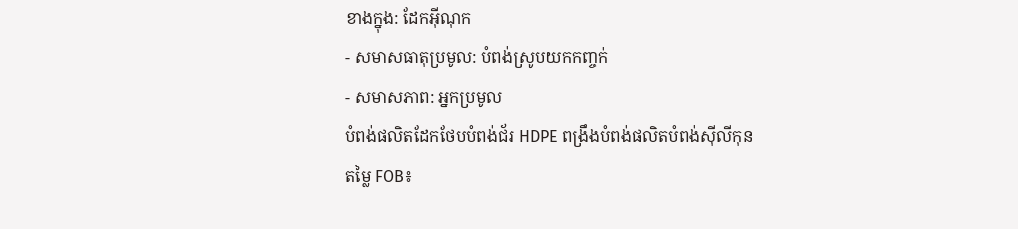ខាងក្នុង: ដែកអ៊ីណុក
- សមាសធាតុប្រមូល: បំពង់ស្រូបយកកញ្ចក់
- សមាសភាព: អ្នកប្រមូល
បំពង់ផលិតដែកថែបបំពង់ជ័រ HDPE ពង្រឹងបំពង់ផលិតបំពង់ស៊ីលីកុន
តម្លៃ FOB៖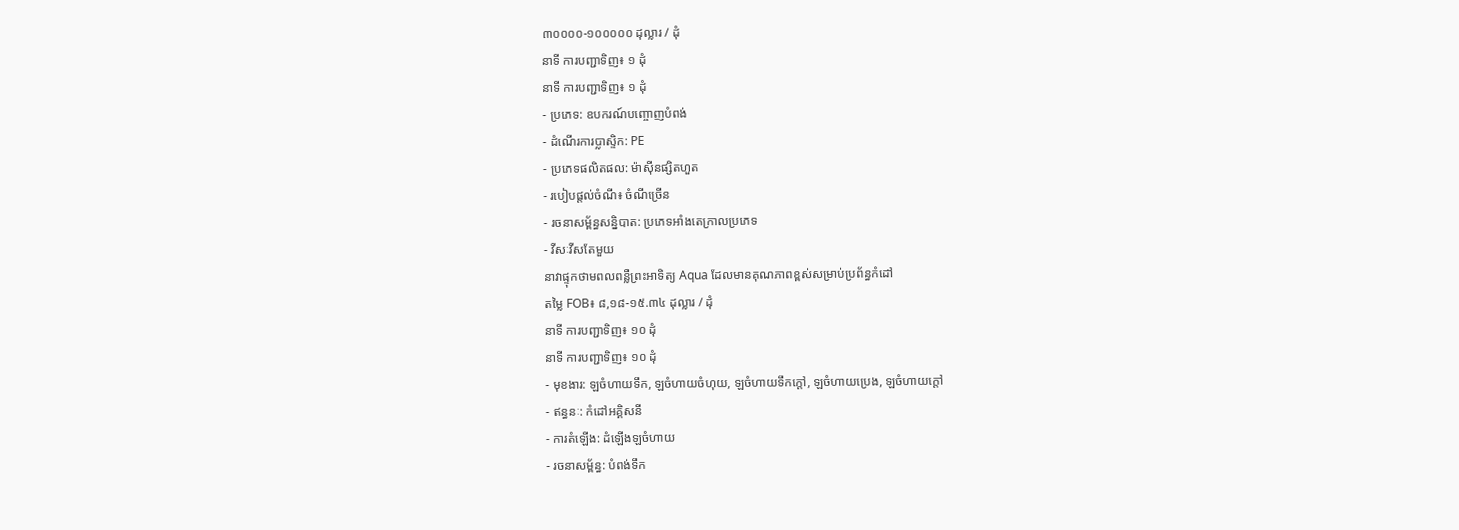៣០០០០-១០០០០០ ដុល្លារ / ដុំ
នាទី ការបញ្ជាទិញ៖ ១ ដុំ
នាទី ការបញ្ជាទិញ៖ ១ ដុំ
- ប្រភេទ: ឧបករណ៍បញ្ចោញបំពង់
- ដំណើរការប្លាស្ទិក: PE
- ប្រភេទផលិតផល: ម៉ាស៊ីនផ្សិតហួត
- របៀបផ្តល់ចំណី៖ ចំណីច្រើន
- រចនាសម្ព័ន្ធសន្និបាត: ប្រភេទអាំងតេក្រាលប្រភេទ
- វីសៈវីសតែមួយ
នាវាផ្ទុកថាមពលពន្លឺព្រះអាទិត្យ Aqua ដែលមានគុណភាពខ្ពស់សម្រាប់ប្រព័ន្ធកំដៅ
តម្លៃ FOB៖ ៨,១៨-១៥.៣៤ ដុល្លារ / ដុំ
នាទី ការបញ្ជាទិញ៖ ១០ ដុំ
នាទី ការបញ្ជាទិញ៖ ១០ ដុំ
- មុខងារ: ឡចំហាយទឹក, ឡចំហាយចំហុយ, ឡចំហាយទឹកក្តៅ, ឡចំហាយប្រេង, ឡចំហាយក្តៅ
- ឥន្ធនៈ: កំដៅអគ្គិសនី
- ការតំឡើង: ដំឡើងឡចំហាយ
- រចនាសម្ព័ន្ធ: បំពង់ទឹក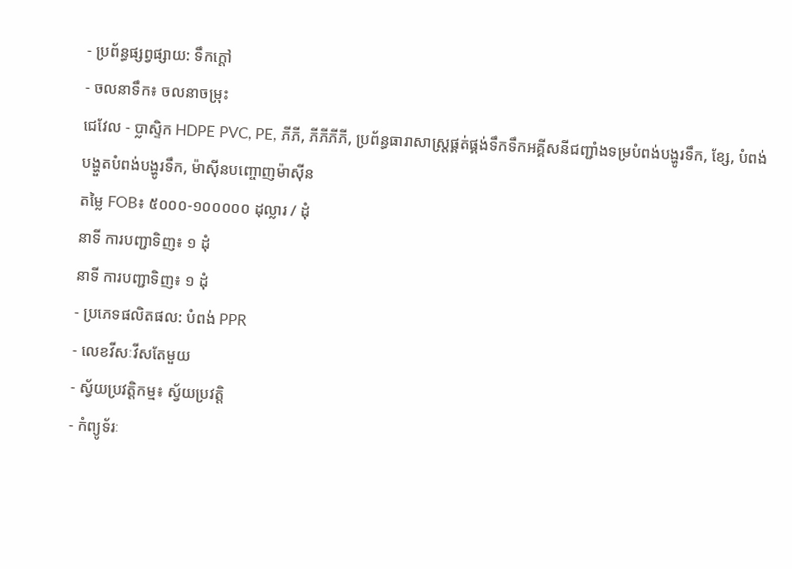- ប្រព័ន្ធផ្សព្វផ្សាយ: ទឹកក្តៅ
- ចលនាទឹក៖ ចលនាចម្រុះ
ជេវែល - ប្លាស្ទិក HDPE PVC, PE, ភីភី, ភីភីភីភី, ប្រព័ន្ធធារាសាស្រ្តផ្គត់ផ្គង់ទឹកទឹកអគ្គីសនីជញ្ជាំងទម្របំពង់បង្ហូរទឹក, ខ្សែ, បំពង់បង្ហួតបំពង់បង្ហូរទឹក, ម៉ាស៊ីនបញ្ចោញម៉ាស៊ីន
តម្លៃ FOB៖ ៥០០០-១០០០០០ ដុល្លារ / ដុំ
នាទី ការបញ្ជាទិញ៖ ១ ដុំ
នាទី ការបញ្ជាទិញ៖ ១ ដុំ
- ប្រភេទផលិតផល: បំពង់ PPR
- លេខវីសៈវីសតែមួយ
- ស្វ័យប្រវត្តិកម្ម៖ ស្វ័យប្រវត្តិ
- កំព្យូទ័រៈ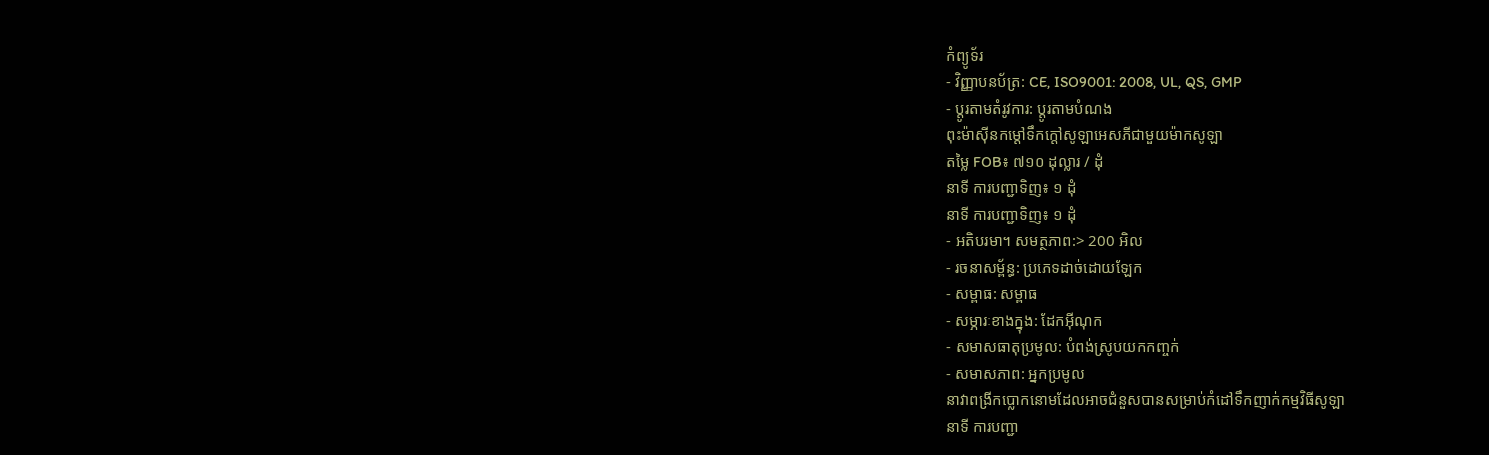កំព្យូទ័រ
- វិញ្ញាបនប័ត្រ: CE, ISO9001: 2008, UL, QS, GMP
- ប្តូរតាមតំរូវការ: ប្តូរតាមបំណង
ពុះម៉ាស៊ីនកម្តៅទឹកក្តៅសូឡាអេសភីជាមួយម៉ាកសូឡា
តម្លៃ FOB៖ ៧១០ ដុល្លារ / ដុំ
នាទី ការបញ្ជាទិញ៖ ១ ដុំ
នាទី ការបញ្ជាទិញ៖ ១ ដុំ
- អតិបរមា។ សមត្ថភាព:> 200 អិល
- រចនាសម្ព័ន្ធ: ប្រភេទដាច់ដោយឡែក
- សម្ពាធ: សម្ពាធ
- សម្ភារៈខាងក្នុង: ដែកអ៊ីណុក
- សមាសធាតុប្រមូល: បំពង់ស្រូបយកកញ្ចក់
- សមាសភាព: អ្នកប្រមូល
នាវាពង្រីកប្លោកនោមដែលអាចជំនួសបានសម្រាប់កំដៅទឹកញាក់កម្មវិធីសូឡា
នាទី ការបញ្ជា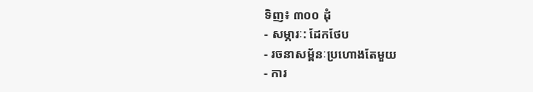ទិញ៖ ៣០០ ដុំ
- សម្ភារៈ: ដែកថែប
- រចនាសម្ព័នៈប្រហោងតែមួយ
- ការ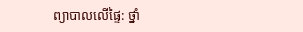ព្យាបាលលើផ្ទៃ: ថ្នាំ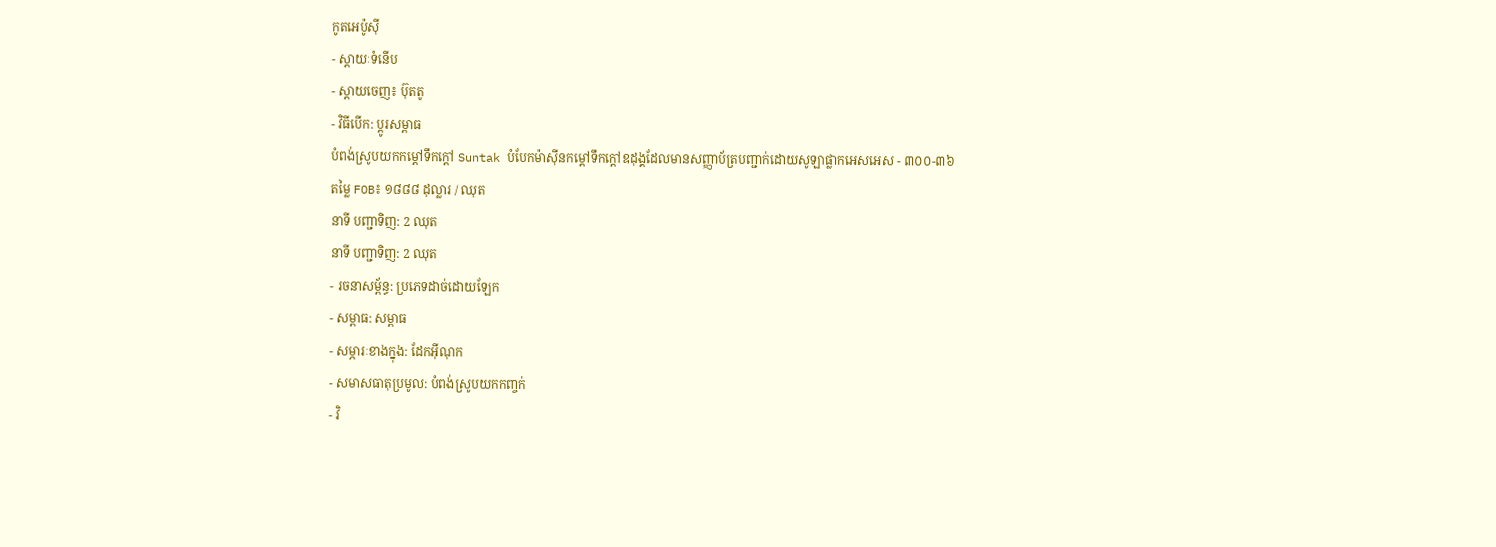កូតអេប៉ូស៊ី
- ស្តាយៈទំនើប
- ស្តាយចេញ៖ ប៊ុតតូ
- វិធីបើក: ប្តូរសម្ពាធ
បំពង់ស្រូបយកកម្តៅទឹកក្តៅ Suntak បំបែកម៉ាស៊ីនកម្តៅទឹកក្តៅឧដុង្គដែលមានសញ្ញាប័ត្របញ្ជាក់ដោយសូឡាផ្លាកអេសអេស - ៣០០-៣៦
តម្លៃ FOB៖ ១៨៨៨ ដុល្លារ / ឈុត
នាទី បញ្ជាទិញ: 2 ឈុត
នាទី បញ្ជាទិញ: 2 ឈុត
- រចនាសម្ព័ន្ធ: ប្រភេទដាច់ដោយឡែក
- សម្ពាធ: សម្ពាធ
- សម្ភារៈខាងក្នុង: ដែកអ៊ីណុក
- សមាសធាតុប្រមូល: បំពង់ស្រូបយកកញ្ចក់
- វិ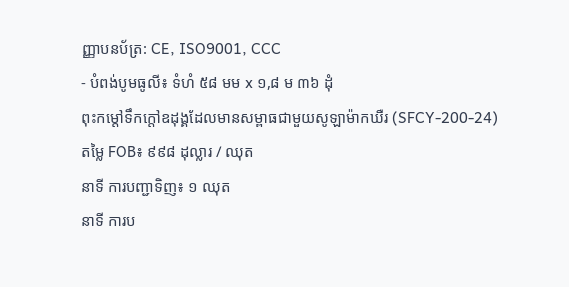ញ្ញាបនប័ត្រ: CE, ISO9001, CCC
- បំពង់បូមធូលី៖ ទំហំ ៥៨ មម x ១,៨ ម ៣៦ ដុំ
ពុះកម្តៅទឹកក្តៅឧដុង្គដែលមានសម្ពាធជាមួយសូឡាម៉ាកឃឺរ (SFCY-200-24)
តម្លៃ FOB៖ ៩៩៨ ដុល្លារ / ឈុត
នាទី ការបញ្ជាទិញ៖ ១ ឈុត
នាទី ការប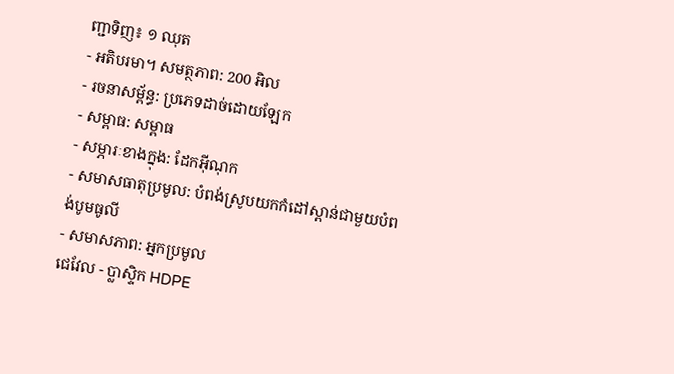ញ្ជាទិញ៖ ១ ឈុត
- អតិបរមា។ សមត្ថភាព: 200 អិល
- រចនាសម្ព័ន្ធ: ប្រភេទដាច់ដោយឡែក
- សម្ពាធ: សម្ពាធ
- សម្ភារៈខាងក្នុង: ដែកអ៊ីណុក
- សមាសធាតុប្រមូល: បំពង់ស្រូបយកកំដៅស្ពាន់ជាមួយបំពង់បូមធូលី
- សមាសភាព: អ្នកប្រមូល
ជេវែល - ប្លាស្ទិក HDPE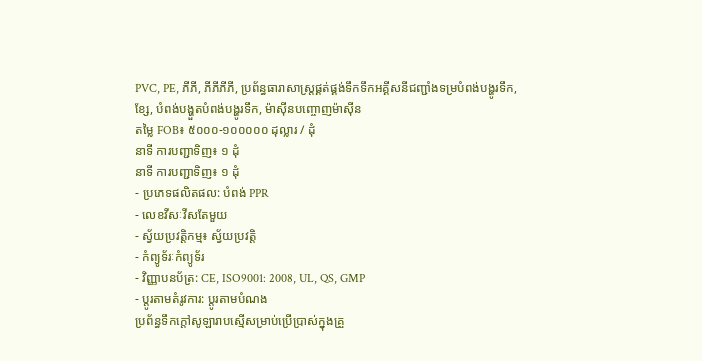PVC, PE, ភីភី, ភីភីភីភី, ប្រព័ន្ធធារាសាស្រ្តផ្គត់ផ្គង់ទឹកទឹកអគ្គីសនីជញ្ជាំងទម្របំពង់បង្ហូរទឹក, ខ្សែ, បំពង់បង្ហួតបំពង់បង្ហូរទឹក, ម៉ាស៊ីនបញ្ចោញម៉ាស៊ីន
តម្លៃ FOB៖ ៥០០០-១០០០០០ ដុល្លារ / ដុំ
នាទី ការបញ្ជាទិញ៖ ១ ដុំ
នាទី ការបញ្ជាទិញ៖ ១ ដុំ
- ប្រភេទផលិតផល: បំពង់ PPR
- លេខវីសៈវីសតែមួយ
- ស្វ័យប្រវត្តិកម្ម៖ ស្វ័យប្រវត្តិ
- កំព្យូទ័រៈកំព្យូទ័រ
- វិញ្ញាបនប័ត្រ: CE, ISO9001: 2008, UL, QS, GMP
- ប្តូរតាមតំរូវការ: ប្តូរតាមបំណង
ប្រព័ន្ធទឹកក្តៅសូឡារាបស្មើសម្រាប់ប្រើប្រាស់ក្នុងគ្រួ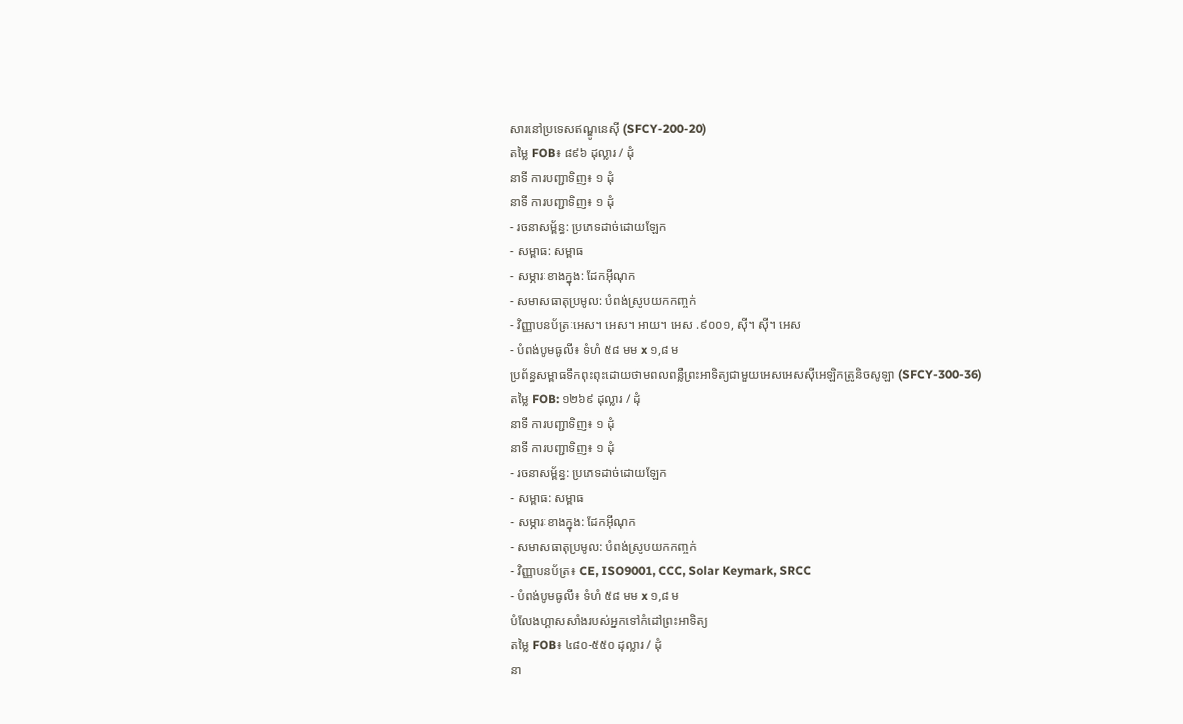សារនៅប្រទេសឥណ្ឌូនេស៊ី (SFCY-200-20)
តម្លៃ FOB៖ ៨៩៦ ដុល្លារ / ដុំ
នាទី ការបញ្ជាទិញ៖ ១ ដុំ
នាទី ការបញ្ជាទិញ៖ ១ ដុំ
- រចនាសម្ព័ន្ធ: ប្រភេទដាច់ដោយឡែក
- សម្ពាធ: សម្ពាធ
- សម្ភារៈខាងក្នុង: ដែកអ៊ីណុក
- សមាសធាតុប្រមូល: បំពង់ស្រូបយកកញ្ចក់
- វិញ្ញាបនប័ត្រៈអេស។ អេស។ អាយ។ អេស .៩០០១, ស៊ី។ ស៊ី។ អេស
- បំពង់បូមធូលី៖ ទំហំ ៥៨ មម x ១,៨ ម
ប្រព័ន្ធសម្ពាធទឹកពុះពុះដោយថាមពលពន្លឺព្រះអាទិត្យជាមួយអេសអេសស៊ីអេឡិកត្រូនិចសូឡា (SFCY-300-36)
តម្លៃ FOB: ១២៦៩ ដុល្លារ / ដុំ
នាទី ការបញ្ជាទិញ៖ ១ ដុំ
នាទី ការបញ្ជាទិញ៖ ១ ដុំ
- រចនាសម្ព័ន្ធ: ប្រភេទដាច់ដោយឡែក
- សម្ពាធ: សម្ពាធ
- សម្ភារៈខាងក្នុង: ដែកអ៊ីណុក
- សមាសធាតុប្រមូល: បំពង់ស្រូបយកកញ្ចក់
- វិញ្ញាបនប័ត្រ៖ CE, ISO9001, CCC, Solar Keymark, SRCC
- បំពង់បូមធូលី៖ ទំហំ ៥៨ មម x ១,៨ ម
បំលែងហ្គាសសាំងរបស់អ្នកទៅកំដៅព្រះអាទិត្យ
តម្លៃ FOB៖ ៤៨០-៥៥០ ដុល្លារ / ដុំ
នា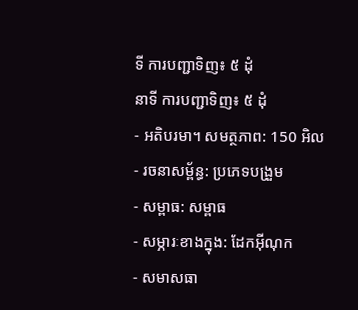ទី ការបញ្ជាទិញ៖ ៥ ដុំ
នាទី ការបញ្ជាទិញ៖ ៥ ដុំ
- អតិបរមា។ សមត្ថភាព: 150 អិល
- រចនាសម្ព័ន្ធ: ប្រភេទបង្រួម
- សម្ពាធ: សម្ពាធ
- សម្ភារៈខាងក្នុង: ដែកអ៊ីណុក
- សមាសធា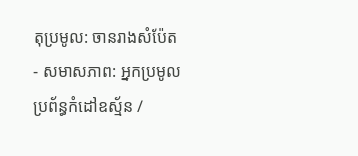តុប្រមូល: ចានរាងសំប៉ែត
- សមាសភាព: អ្នកប្រមូល
ប្រព័ន្ធកំដៅឧស្ម័ន /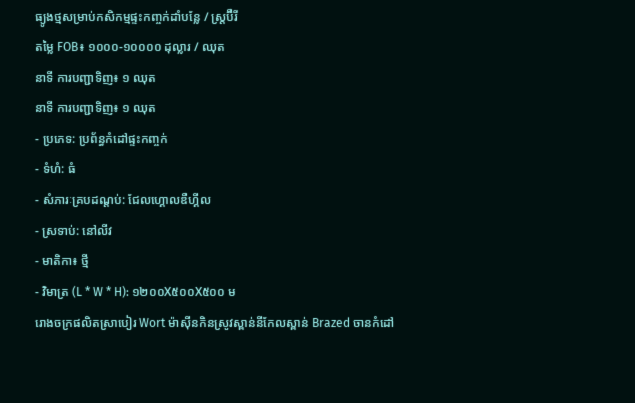ធ្យូងថ្មសម្រាប់កសិកម្មផ្ទះកញ្ចក់ដាំបន្លែ / ស្ត្រប៊ឺរី
តម្លៃ FOB៖ ១០០០-១០០០០ ដុល្លារ / ឈុត
នាទី ការបញ្ជាទិញ៖ ១ ឈុត
នាទី ការបញ្ជាទិញ៖ ១ ឈុត
- ប្រភេទ: ប្រព័ន្ធកំដៅផ្ទះកញ្ចក់
- ទំហំ: ធំ
- សំភារៈគ្របដណ្តប់: ជែលហ្គោលឌឺហ្គីល
- ស្រទាប់: នៅលីវ
- មាតិកា៖ ថ្មី
- វិមាត្រ (L * W * H): ១២០០X៥០០X៥០០ ម
រោងចក្រផលិតស្រាបៀរ Wort ម៉ាស៊ីនកិនស្រូវស្ពាន់នីកែលស្ពាន់ Brazed ចានកំដៅ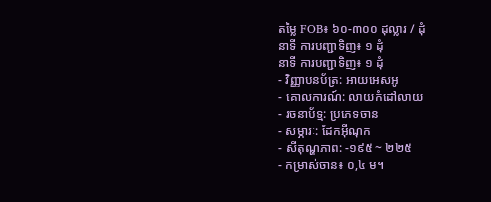តម្លៃ FOB៖ ៦០-៣០០ ដុល្លារ / ដុំ
នាទី ការបញ្ជាទិញ៖ ១ ដុំ
នាទី ការបញ្ជាទិញ៖ ១ ដុំ
- វិញ្ញាបនប័ត្រ: អាយអេសអូ
- គោលការណ៍: លាយកំដៅលាយ
- រចនាប័ទ្ម: ប្រភេទចាន
- សម្ភារៈ: ដែកអ៊ីណុក
- សីតុណ្ហភាព: -១៩៥ ~ ២២៥
- កម្រាស់ចាន៖ ០,៤ ម។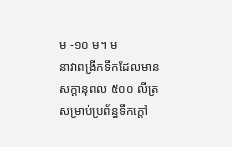ម -១០ ម។ ម
នាវាពង្រីកទឹកដែលមានសក្តានុពល ៥០០ លីត្រសម្រាប់ប្រព័ន្ធទឹកក្តៅ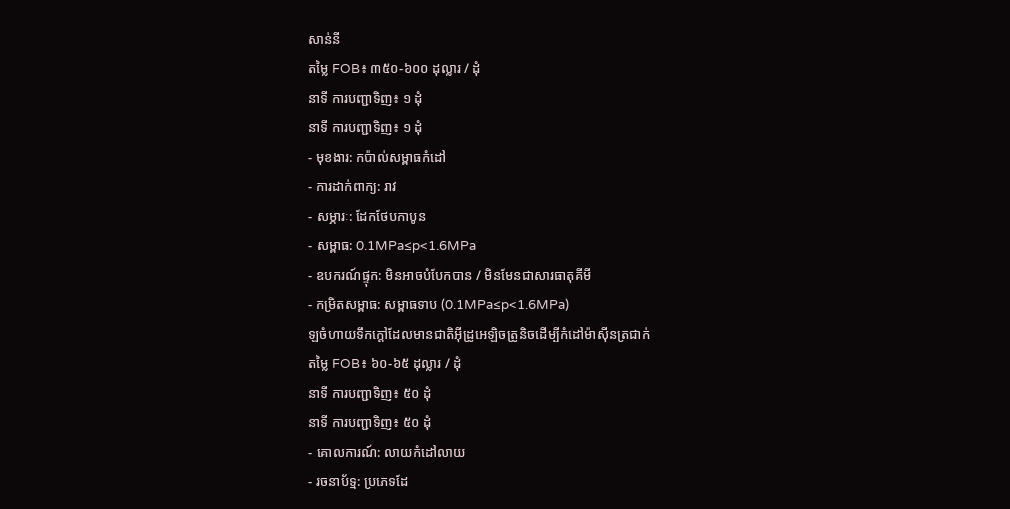សាន់នី
តម្លៃ FOB៖ ៣៥០-៦០០ ដុល្លារ / ដុំ
នាទី ការបញ្ជាទិញ៖ ១ ដុំ
នាទី ការបញ្ជាទិញ៖ ១ ដុំ
- មុខងារ: កប៉ាល់សម្ពាធកំដៅ
- ការដាក់ពាក្យ: រាវ
- សម្ភារៈ: ដែកថែបកាបូន
- សម្ពាធ: 0.1MPa≤p<1.6MPa
- ឧបករណ៍ផ្ទុក: មិនអាចបំបែកបាន / មិនមែនជាសារធាតុគីមី
- កម្រិតសម្ពាធ: សម្ពាធទាប (0.1MPa≤p<1.6MPa)
ឡចំហាយទឹកក្តៅដែលមានជាតិអ៊ីដ្រូអេឡិចត្រូនិចដើម្បីកំដៅម៉ាស៊ីនត្រជាក់
តម្លៃ FOB៖ ៦០-៦៥ ដុល្លារ / ដុំ
នាទី ការបញ្ជាទិញ៖ ៥០ ដុំ
នាទី ការបញ្ជាទិញ៖ ៥០ ដុំ
- គោលការណ៍: លាយកំដៅលាយ
- រចនាប័ទ្ម: ប្រភេទដែ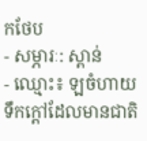កថែប
- សម្ភារៈ: ស្ពាន់
- ឈ្មោះ៖ ឡចំហាយទឹកក្តៅដែលមានជាតិ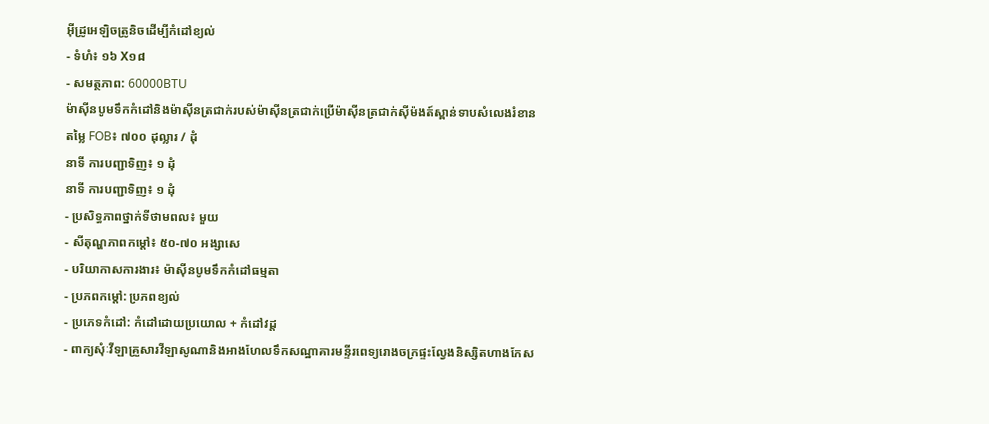អ៊ីដ្រូអេឡិចត្រូនិចដើម្បីកំដៅខ្យល់
- ទំហំ៖ ១៦ X១៨
- សមត្ថភាព: 60000BTU
ម៉ាស៊ីនបូមទឹកកំដៅនិងម៉ាស៊ីនត្រជាក់របស់ម៉ាស៊ីនត្រជាក់ប្រើម៉ាស៊ីនត្រជាក់ស៊ីម៉ងត៍ស្ពាន់ទាបសំលេងរំខាន
តម្លៃ FOB៖ ៧០០ ដុល្លារ / ដុំ
នាទី ការបញ្ជាទិញ៖ ១ ដុំ
នាទី ការបញ្ជាទិញ៖ ១ ដុំ
- ប្រសិទ្ធភាពថ្នាក់ទីថាមពល៖ មួយ
- សីតុណ្ហភាពកម្តៅ៖ ៥០-៧០ អង្សាសេ
- បរិយាកាសការងារ៖ ម៉ាស៊ីនបូមទឹកកំដៅធម្មតា
- ប្រភពកម្តៅ: ប្រភពខ្យល់
- ប្រភេទកំដៅ: កំដៅដោយប្រយោល + កំដៅវដ្ត
- ពាក្យសុំៈវីឡាគ្រួសារវីឡាសូណានិងអាងហែលទឹកសណ្ឋាគារមន្ទីរពេទ្យរោងចក្រផ្ទះល្វែងនិស្សិតហាងកែស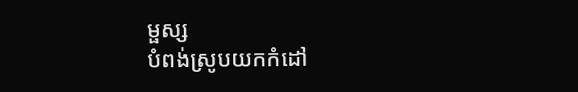ម្ផស្ស
បំពង់ស្រូបយកកំដៅ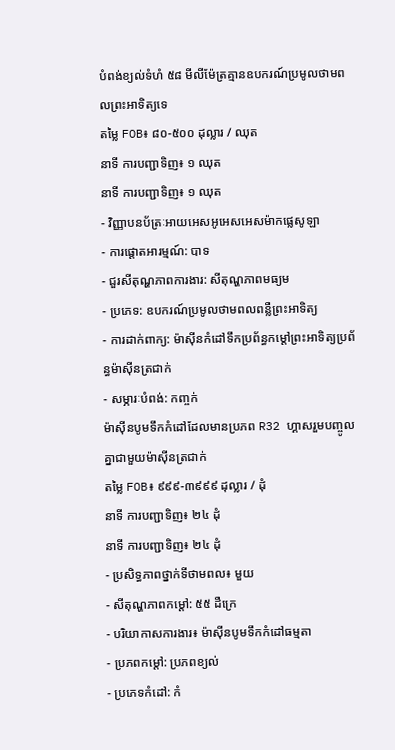បំពង់ខ្យល់ទំហំ ៥៨ មីលីម៉ែត្រគ្មានឧបករណ៍ប្រមូលថាមពលព្រះអាទិត្យទេ
តម្លៃ FOB៖ ៨០-៥០០ ដុល្លារ / ឈុត
នាទី ការបញ្ជាទិញ៖ ១ ឈុត
នាទី ការបញ្ជាទិញ៖ ១ ឈុត
- វិញ្ញាបនប័ត្រៈអាយអេសអូអេសអេសម៉ាកផ្លេសូឡា
- ការផ្តោតអារម្មណ៍: បាទ
- ជួរសីតុណ្ហភាពការងារ: សីតុណ្ហភាពមធ្យម
- ប្រភេទ: ឧបករណ៍ប្រមូលថាមពលពន្លឺព្រះអាទិត្យ
- ការដាក់ពាក្យ: ម៉ាស៊ីនកំដៅទឹកប្រព័ន្ធកម្តៅព្រះអាទិត្យប្រព័ន្ធម៉ាស៊ីនត្រជាក់
- សម្ភារៈបំពង់: កញ្ចក់
ម៉ាស៊ីនបូមទឹកកំដៅដែលមានប្រភព R32 ហ្គាសរួមបញ្ចូលគ្នាជាមួយម៉ាស៊ីនត្រជាក់
តម្លៃ FOB៖ ៩៩៩-៣៩៩៩ ដុល្លារ / ដុំ
នាទី ការបញ្ជាទិញ៖ ២៤ ដុំ
នាទី ការបញ្ជាទិញ៖ ២៤ ដុំ
- ប្រសិទ្ធភាពថ្នាក់ទីថាមពល៖ មួយ
- សីតុណ្ហភាពកម្តៅ: ៥៥ ដឺក្រេ
- បរិយាកាសការងារ៖ ម៉ាស៊ីនបូមទឹកកំដៅធម្មតា
- ប្រភពកម្តៅ: ប្រភពខ្យល់
- ប្រភេទកំដៅ: កំ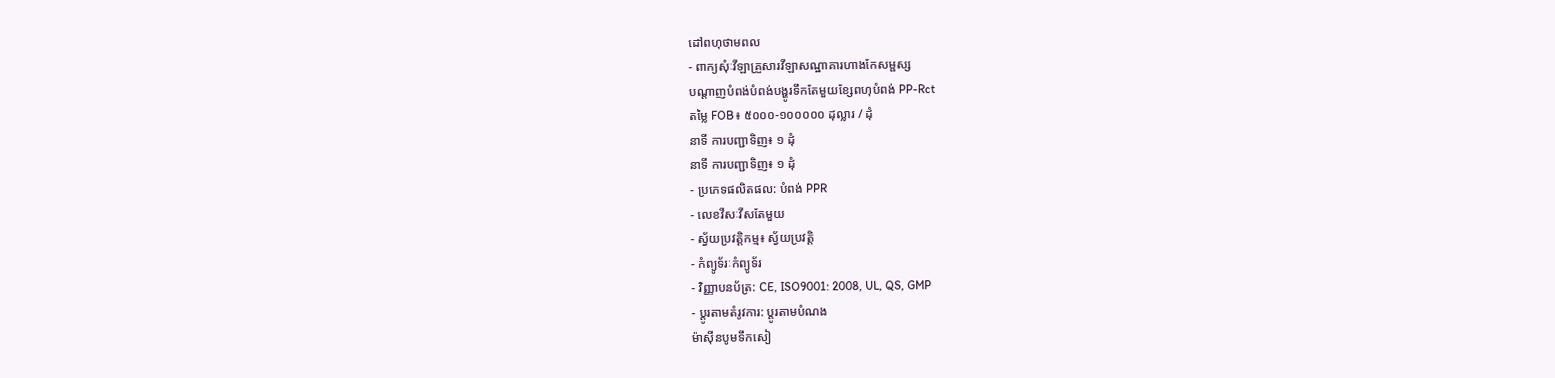ដៅពហុថាមពល
- ពាក្យសុំៈវីឡាគ្រួសារវីឡាសណ្ឋាគារហាងកែសម្ផស្ស
បណ្តាញបំពង់បំពង់បង្ហូរទឹកតែមួយខ្សែពហុបំពង់ PP-Rct
តម្លៃ FOB៖ ៥០០០-១០០០០០ ដុល្លារ / ដុំ
នាទី ការបញ្ជាទិញ៖ ១ ដុំ
នាទី ការបញ្ជាទិញ៖ ១ ដុំ
- ប្រភេទផលិតផល: បំពង់ PPR
- លេខវីសៈវីសតែមួយ
- ស្វ័យប្រវត្តិកម្ម៖ ស្វ័យប្រវត្តិ
- កំព្យូទ័រៈកំព្យូទ័រ
- វិញ្ញាបនប័ត្រ: CE, ISO9001: 2008, UL, QS, GMP
- ប្តូរតាមតំរូវការ: ប្តូរតាមបំណង
ម៉ាស៊ីនបូមទឹកសៀ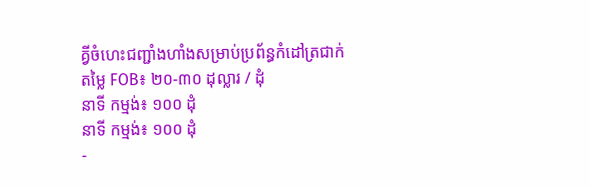គ្វីចំហេះជញ្ជាំងហាំងសម្រាប់ប្រព័ន្ធកំដៅត្រជាក់
តម្លៃ FOB៖ ២០-៣០ ដុល្លារ / ដុំ
នាទី កម្មង់៖ ១០០ ដុំ
នាទី កម្មង់៖ ១០០ ដុំ
-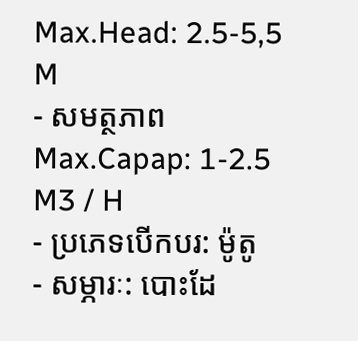Max.Head: 2.5-5,5 M
- សមត្ថភាព Max.Capap: 1-2.5 M3 / H
- ប្រភេទបើកបរ: ម៉ូតូ
- សម្ភារៈ: បោះដែ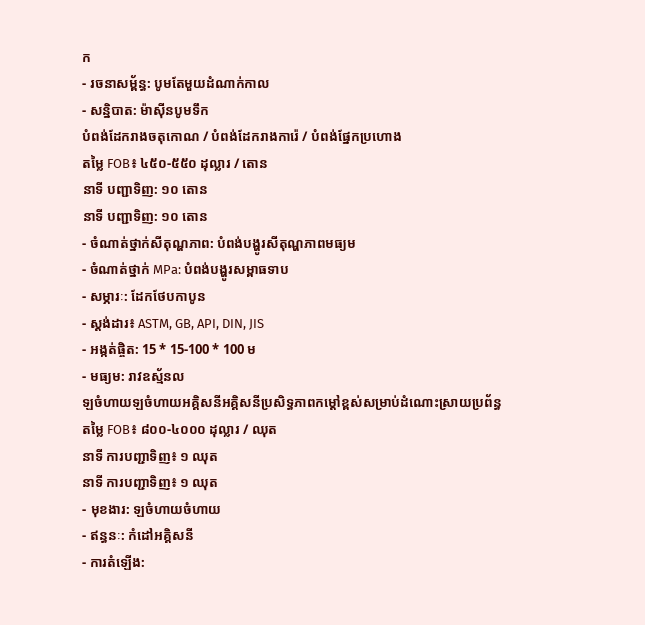ក
- រចនាសម្ព័ន្ធ: បូមតែមួយដំណាក់កាល
- សន្និបាត: ម៉ាស៊ីនបូមទឹក
បំពង់ដែករាងចតុកោណ / បំពង់ដែករាងការ៉េ / បំពង់ផ្នែកប្រហោង
តម្លៃ FOB៖ ៤៥០-៥៥០ ដុល្លារ / តោន
នាទី បញ្ជាទិញ: ១០ តោន
នាទី បញ្ជាទិញ: ១០ តោន
- ចំណាត់ថ្នាក់សីតុណ្ហភាព: បំពង់បង្ហូរសីតុណ្ហភាពមធ្យម
- ចំណាត់ថ្នាក់ MPa: បំពង់បង្ហូរសម្ពាធទាប
- សម្ភារៈ: ដែកថែបកាបូន
- ស្តង់ដារ៖ ASTM, GB, API, DIN, JIS
- អង្កត់ផ្ចិត: 15 * 15-100 * 100 ម
- មធ្យម: រាវឧស្ម័នល
ឡចំហាយឡចំហាយអគ្គិសនីអគ្គិសនីប្រសិទ្ធភាពកម្តៅខ្ពស់សម្រាប់ដំណោះស្រាយប្រព័ន្ធ
តម្លៃ FOB៖ ៨០០-៤០០០ ដុល្លារ / ឈុត
នាទី ការបញ្ជាទិញ៖ ១ ឈុត
នាទី ការបញ្ជាទិញ៖ ១ ឈុត
- មុខងារ: ឡចំហាយចំហាយ
- ឥន្ធនៈ: កំដៅអគ្គិសនី
- ការតំឡើង: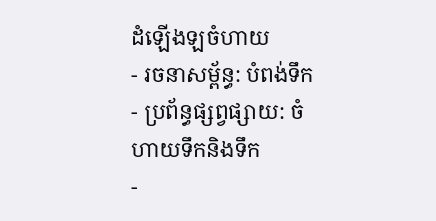ដំឡើងឡចំហាយ
- រចនាសម្ព័ន្ធ: បំពង់ទឹក
- ប្រព័ន្ធផ្សព្វផ្សាយ: ចំហាយទឹកនិងទឹក
-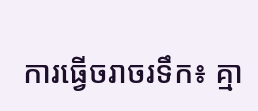ការធ្វើចរាចរទឹក៖ គ្មា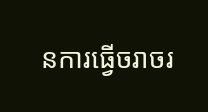នការធ្វើចរាចរ